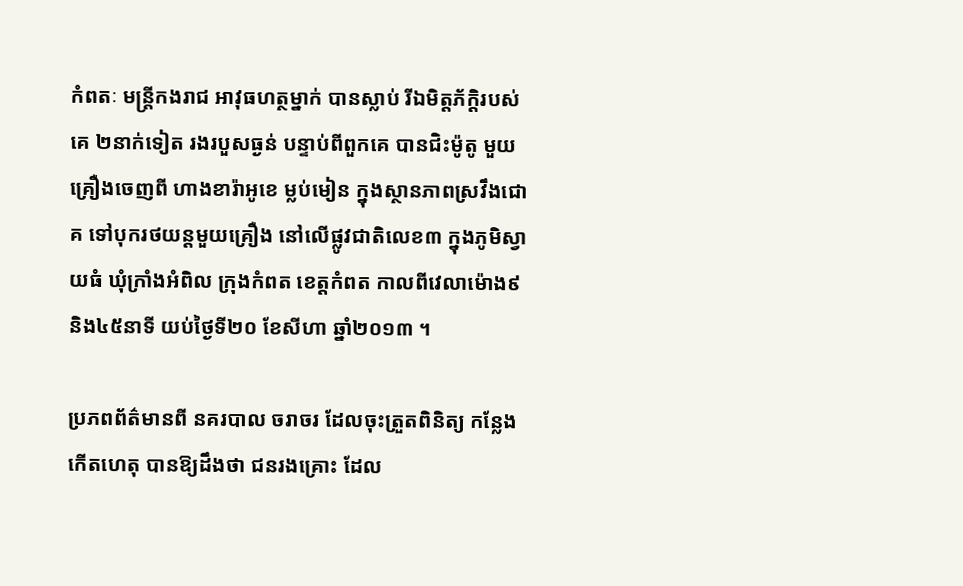កំពតៈ មន្រ្តីកងរាជ អាវុធហត្ថម្នាក់ បានស្លាប់ រីឯមិត្តភ័ក្តិរបស់គេ ២នាក់ទៀត រងរបួសធ្ងន់ បន្ទាប់ពីពួកគេ បានជិះម៉ូតូ មួយគ្រឿងចេញពី ហាងខារ៉ាអូខេ ម្លប់មៀន ក្នុងស្ថានភាពស្រវឹងជោគ ទៅបុករថយន្តមួយគ្រឿង នៅលើផ្លូវជាតិលេខ៣ ក្នុងភូមិស្វាយធំ ឃុំក្រាំងអំពិល ក្រុងកំពត ខេត្តកំពត កាលពីវេលាម៉ោង៩ និង៤៥នាទី យប់ថ្ងៃទី២០ ខែសីហា ឆ្នាំ២០១៣ ។

ប្រភពព័ត៌មានពី នគរបាល ចរាចរ ដែលចុះត្រួតពិនិត្យ កន្លែងកើតហេតុ បានឱ្យដឹងថា ជនរងគ្រោះ ដែល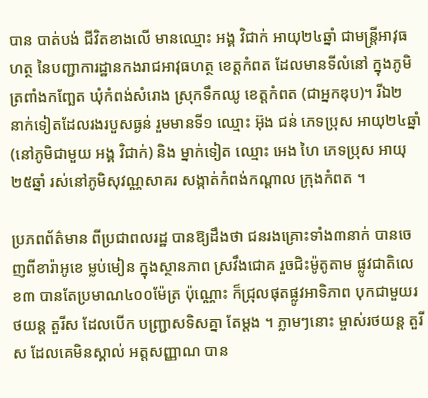បាន បាត់បង់ ជីវិតខាងលើ មានឈ្មោះ អង្គ វិជាក់ អាយុ២៤ឆ្នាំ ជាមន្រ្តីអាវុធហត្ថ នៃបញ្ជាការដ្ឋានកងរាជអាវុធហត្ថ ខេត្តកំពត ដែលមានទីលំនៅ ក្នុងភូមិ ត្រពាំងកញ្ឆែត ឃុំកំពង់សំរោង ស្រុកទឹកឈូ ខេត្តកំពត (ជាអ្នកឌុប)។ រីឯ២ នាក់ទៀតដែលរងរបួសធ្ងន់ រួមមានទី១ ឈ្មោះ អ៊ុង ជន់ ភេទប្រុស អាយុ២៤ឆ្នាំ (នៅភូមិជាមួយ អង្គ វិជាក់) និង ម្នាក់ទៀត ឈ្មោះ អេង ហៃ ភេទប្រុស អាយុ២៥ឆ្នាំ រស់នៅភូមិសុវណ្ណសាគរ សង្កាត់កំពង់កណ្តាល ក្រុងកំពត ។

ប្រភពព័ត៌មាន ពីប្រជាពលរដ្ឋ បានឱ្យដឹងថា ជនរងគ្រោះទាំង៣នាក់ បានចេញពីខារ៉ាអូខេ ម្លប់មៀន ក្នុងស្ថានភាព ស្រវឹងជោគ រួចជិះម៉ូតូតាម ផ្លូវជាតិលេខ៣ បានតែប្រមាណ៤០០ម៉ែត្រ ប៉ុណ្ណោះ ក៏ជ្រុលផុតផ្លូវអាទិភាព បុកជាមួយរថយន្ត តួរីស ដែលបើក បញ្ជ្រាសទិសគ្នា តែម្តង ។ ភ្លាមៗនោះ ម្ចាស់រថយន្ត តួរីស ដែលគេមិនស្គាល់ អត្តសញ្ញាណ បាន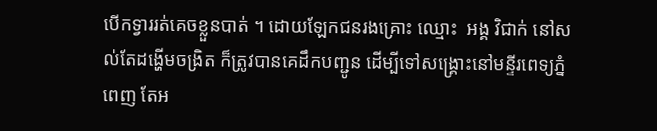បើកទ្វាររត់គេចខ្លួនបាត់ ។ ដោយឡែកជនរងគ្រោះ ឈ្មោះ  អង្គ វិជាក់ នៅសល់តែដង្ហើមចង្រិត ក៏ត្រូវបានគេដឹកបញ្ជូន ដើម្បីទៅសង្រ្គោះនៅមន្ទីរពេទ្យភ្នំពេញ តែអ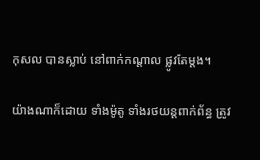កុសល បានស្លាប់ នៅពាក់កណ្តាល ផ្លូវតែម្តង។

យ៉ាងណាក៏ដោយ ទាំងម៉ូតូ ទាំងរថយន្តពាក់ព័ន្ធ ត្រូវ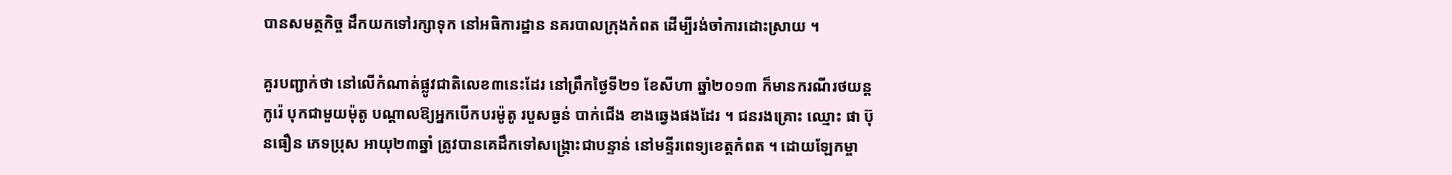បានសមត្ថកិច្ច ដឹកយកទៅរក្សាទុក នៅអធិការដ្ឋាន នគរបាលក្រុងកំពត ដើម្បីរង់ចាំការដោះស្រាយ ។

គួរបញ្ជាក់ថា នៅលើកំណាត់ផ្លូវជាតិលេខ៣នេះដែរ នៅព្រឹកថ្ងៃទី២១ ខែសីហា ឆ្នាំ២០១៣ ក៏មានករណីរថយន្ត កូរ៉េ បុកជាមួយម៉ុតូ បណ្តាលឱ្យអ្នកបើកបរម៉ូតូ របួសធ្ងន់ បាក់ជើង ខាងឆ្វេងផងដែរ ។ ជនរងគ្រោះ ឈ្មោះ ផា ប៊ុនធឿន ភេទប្រុស អាយុ២៣ឆ្នាំ ត្រូវបានគេដឹកទៅសង្រ្គោះជាបន្ទាន់ នៅមន្ទីរពេទ្យខេត្តកំពត ។ ដោយឡែកម្ចា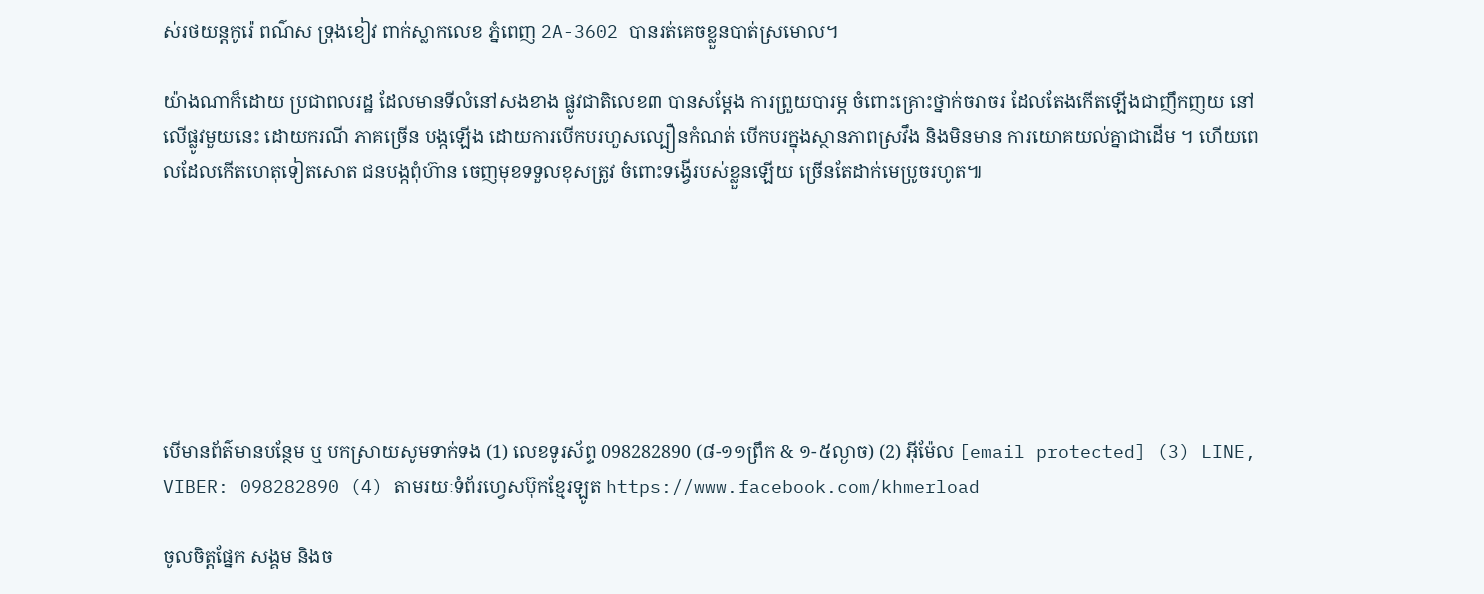ស់រថយន្តកូរ៉េ ពណ៌ស ទ្រុងខៀវ ពាក់ស្លាកលេខ ភ្នំពេញ 2A-3602 បានរត់គេចខ្លួនបាត់ស្រមោល។

យ៉ាងណាក៏ដោយ ប្រជាពលរដ្ឋ ដែលមានទីលំនៅសងខាង ផ្លូវជាតិលេខ៣ បានសម្តែង ការព្រួយបារម្ភ ចំពោះគ្រោះថ្នាក់ចរាចរ ដែលតែងកើតឡើងជាញឹកញយ នៅលើផ្លូវមួយនេះ ដោយករណី ភាគច្រើន បង្កឡើង ដោយការបើកបរហួសល្បឿនកំណត់ បើកបរក្នុងស្ថានភាពស្រវឹង និងមិនមាន ការយោគយល់គ្នាជាដើម ។ ហើយពេលដែលកើតហេតុទៀតសោត ជនបង្កពុំហ៊ាន ចេញមុខទទួលខុសត្រូវ ចំពោះទង្វើរបស់ខ្លួនឡើយ ច្រើនតែដាក់មេប្រូចរហូត៕







បើមានព័ត៌មានបន្ថែម ឬ បកស្រាយសូមទាក់ទង (1) លេខទូរស័ព្ទ 098282890 (៨-១១ព្រឹក & ១-៥ល្ងាច) (2) អ៊ីម៉ែល [email protected] (3) LINE, VIBER: 098282890 (4) តាមរយៈទំព័រហ្វេសប៊ុកខ្មែរឡូត https://www.facebook.com/khmerload

ចូលចិត្តផ្នែក សង្គម និងច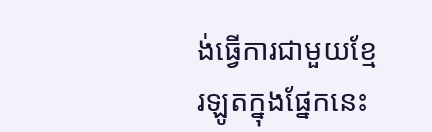ង់ធ្វើការជាមួយខ្មែរឡូតក្នុងផ្នែកនេះ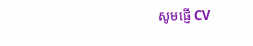សូមផ្ញើ CV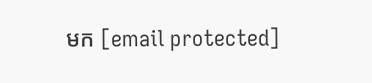មក [email protected]